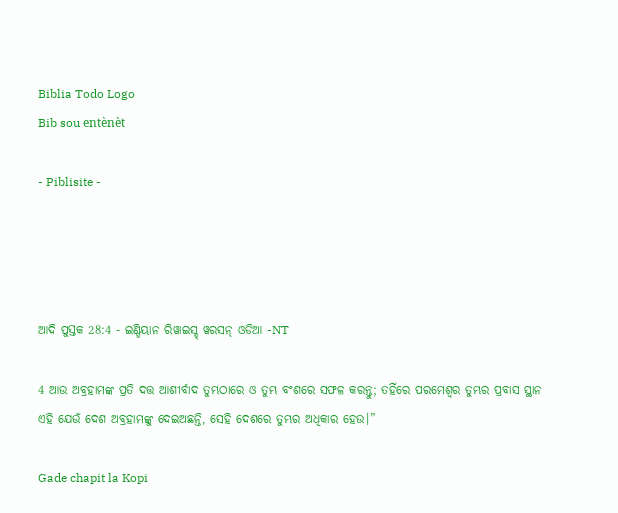Biblia Todo Logo
Bib sou entènèt

- Piblisite -




ଆଦି ପୁସ୍ତକ 28:4 - ଇଣ୍ଡିୟାନ ରିୱାଇସ୍ଡ୍ ୱରସନ୍ ଓଡିଆ -NT

4 ଆଉ ଅବ୍ରହାମଙ୍କ ପ୍ରତି ଦତ୍ତ ଆଶୀର୍ବାଦ ତୁମ୍ଭଠାରେ ଓ ତୁମ୍ଭ ବଂଶରେ ସଫଳ କରନ୍ତୁ; ତହିଁରେ ପରମେଶ୍ୱର ତୁମ୍ଭର ପ୍ରବାସ ସ୍ଥାନ ଏହି ଯେଉଁ ଦେଶ ଅବ୍ରହାମଙ୍କୁ ଦେଇଅଛନ୍ତି, ସେହି ଦେଶରେ ତୁମ୍ଭର ଅଧିକାର ହେଉ।”

Gade chapit la Kopi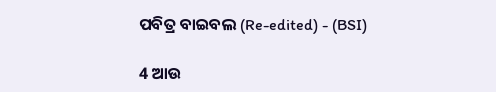ପବିତ୍ର ବାଇବଲ (Re-edited) - (BSI)

4 ଆଉ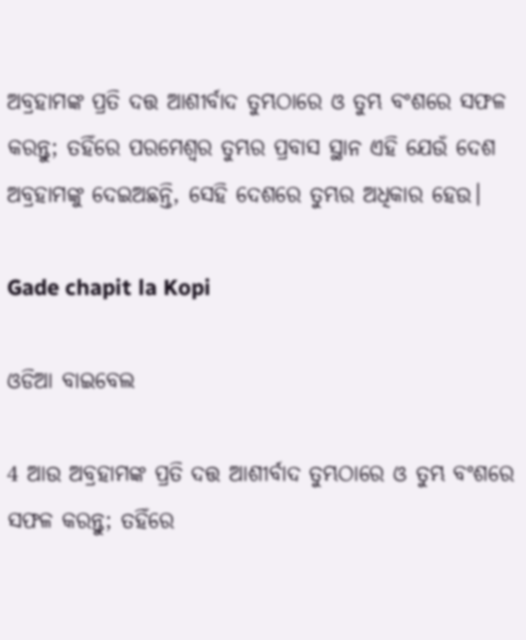ଅବ୍ରହାମଙ୍କ ପ୍ରତି ଦତ୍ତ ଆଶୀର୍ବାଦ ତୁମ୍ଭଠାରେ ଓ ତୁମ୍ଭ ବଂଶରେ ସଫଳ କରନ୍ତୁ; ତହିଁରେ ପରମେଶ୍ଵର ତୁମ୍ଭର ପ୍ରବାସ ସ୍ଥାନ ଏହି ଯେଉଁ ଦେଶ ଅବ୍ରହାମଙ୍କୁ ଦେଇଅଛନ୍ତି, ସେହି ଦେଶରେ ତୁମ୍ଭର ଅଧିକାର ହେଉ।

Gade chapit la Kopi

ଓଡିଆ ବାଇବେଲ

4 ଆଉ ଅବ୍ରହାମଙ୍କ ପ୍ରତି ଦତ୍ତ ଆଶୀର୍ବାଦ ତୁମ୍ଭଠାରେ ଓ ତୁମ୍ଭ ବଂଶରେ ସଫଳ କରନ୍ତୁ; ତହିଁରେ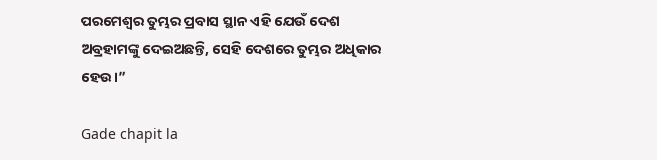ପରମେଶ୍ୱର ତୁମ୍ଭର ପ୍ରବାସ ସ୍ଥାନ ଏହି ଯେଉଁ ଦେଶ ଅବ୍ରହାମଙ୍କୁ ଦେଇଅଛନ୍ତି, ସେହି ଦେଶରେ ତୁମ୍ଭର ଅଧିକାର ହେଉ।”

Gade chapit la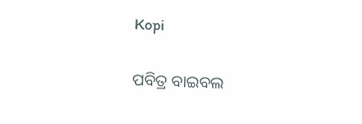Kopi

ପବିତ୍ର ବାଇବଲ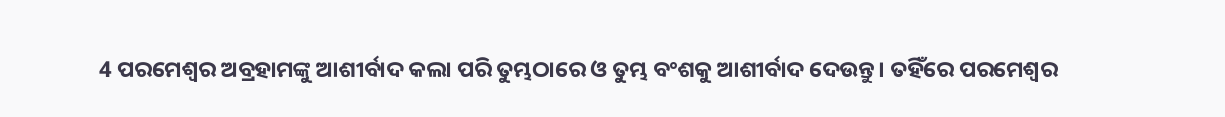4 ପରମେଶ୍ୱର ଅବ୍ରହାମଙ୍କୁ ଆଶୀର୍ବାଦ କଲା ପରି ତୁମ୍ଭଠାରେ ଓ ତୁମ୍ଭ ବଂଶକୁ ଆଶୀର୍ବାଦ ଦେଉନ୍ତୁ। ତହିଁରେ ପରମେଶ୍ୱର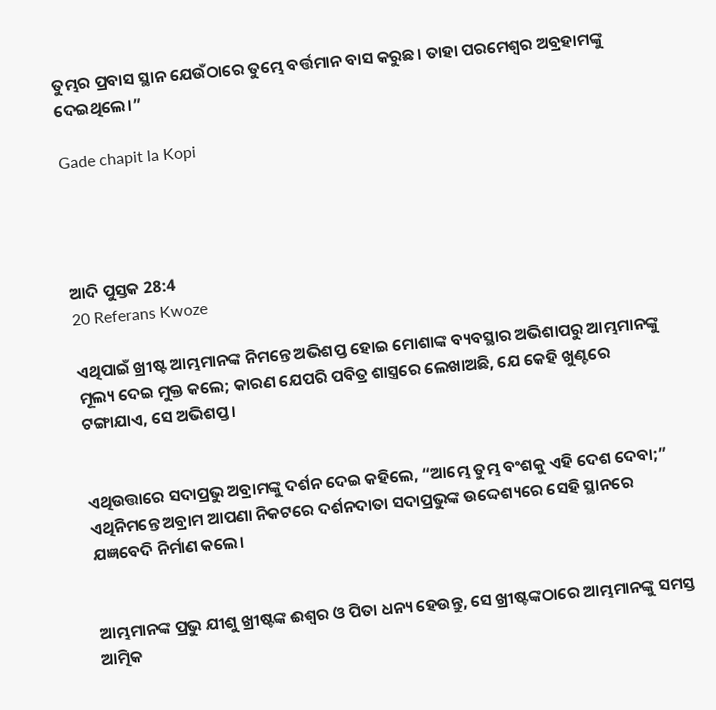ତୁମ୍ଭର ପ୍ରବାସ ସ୍ଥାନ ଯେଉଁଠାରେ ତୁମ୍ଭେ ବର୍ତ୍ତମାନ ବାସ କରୁଛ। ତାହା ପରମେଶ୍ୱର ଅବ୍ରହାମଙ୍କୁ ଦେଇଥିଲେ।”

Gade chapit la Kopi




ଆଦି ପୁସ୍ତକ 28:4
20 Referans Kwoze

ଏଥିପାଇଁ ଖ୍ରୀଷ୍ଟ ଆମ୍ଭମାନଙ୍କ ନିମନ୍ତେ ଅଭିଶପ୍ତ ହୋଇ ମୋଶାଙ୍କ ବ୍ୟବସ୍ଥାର ଅଭିଶାପରୁ ଆମ୍ଭମାନଙ୍କୁ ମୂଲ୍ୟ ଦେଇ ମୁକ୍ତ କଲେ; କାରଣ ଯେପରି ପବିତ୍ର ଶାସ୍ତ୍ରରେ ଲେଖାଅଛି, ଯେ କେହି ଖୁଣ୍ଟରେ ଟଙ୍ଗାଯାଏ, ସେ ଅଭିଶପ୍ତ।


ଏଥିଉତ୍ତାରେ ସଦାପ୍ରଭୁ ଅବ୍ରାମଙ୍କୁ ଦର୍ଶନ ଦେଇ କହିଲେ, “ଆମ୍ଭେ ତୁମ୍ଭ ବଂଶକୁ ଏହି ଦେଶ ଦେବା;” ଏଥିନିମନ୍ତେ ଅବ୍ରାମ ଆପଣା ନିକଟରେ ଦର୍ଶନଦାତା ସଦାପ୍ରଭୁଙ୍କ ଉଦ୍ଦେଶ୍ୟରେ ସେହି ସ୍ଥାନରେ ଯଜ୍ଞବେଦି ନିର୍ମାଣ କଲେ।


ଆମ୍ଭମାନଙ୍କ ପ୍ରଭୁ ଯୀଶୁ ଖ୍ରୀଷ୍ଟଙ୍କ ଈଶ୍ବର ଓ ପିତା ଧନ୍ୟ ହେଉନ୍ତୁ, ସେ ଖ୍ରୀଷ୍ଟଙ୍କଠାରେ ଆମ୍ଭମାନଙ୍କୁ ସମସ୍ତ ଆତ୍ମିକ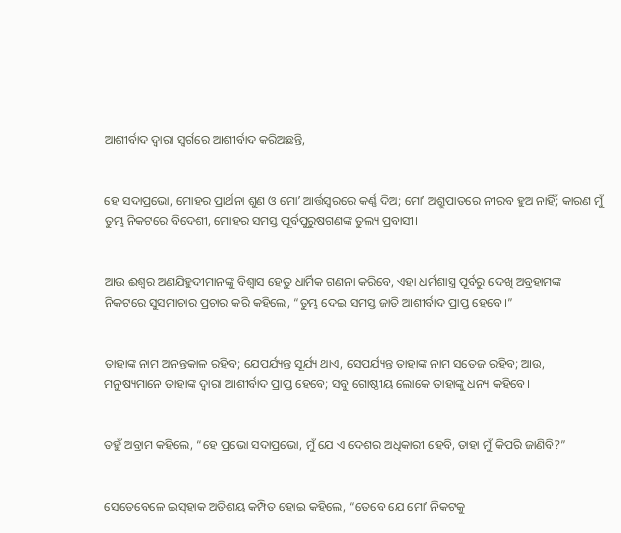ଆଶୀର୍ବାଦ ଦ୍ୱାରା ସ୍ୱର୍ଗରେ ଆଶୀର୍ବାଦ କରିଅଛନ୍ତି,


ହେ ସଦାପ୍ରଭୋ, ମୋହର ପ୍ରାର୍ଥନା ଶୁଣ ଓ ମୋʼ ଆର୍ତ୍ତସ୍ୱରରେ କର୍ଣ୍ଣ ଦିଅ; ମୋʼ ଅଶ୍ରୁପାତରେ ନୀରବ ହୁଅ ନାହିଁ; କାରଣ ମୁଁ ତୁମ୍ଭ ନିକଟରେ ବିଦେଶୀ, ମୋହର ସମସ୍ତ ପୂର୍ବପୁରୁଷଗଣଙ୍କ ତୁଲ୍ୟ ପ୍ରବାସୀ।


ଆଉ ଈଶ୍ବର ଅଣଯିହୁଦୀମାନଙ୍କୁ ବିଶ୍ୱାସ ହେତୁ ଧାର୍ମିକ ଗଣନା କରିବେ, ଏହା ଧର୍ମଶାସ୍ତ୍ର ପୂର୍ବରୁ ଦେଖି ଅବ୍ରହାମଙ୍କ ନିକଟରେ ସୁସମାଚାର ପ୍ରଚାର କରି କହିଲେ, “ତୁମ୍ଭ ଦେଇ ସମସ୍ତ ଜାତି ଆଶୀର୍ବାଦ ପ୍ରାପ୍ତ ହେବେ।”


ତାହାଙ୍କ ନାମ ଅନନ୍ତକାଳ ରହିବ; ଯେପର୍ଯ୍ୟନ୍ତ ସୂର୍ଯ୍ୟ ଥାଏ, ସେପର୍ଯ୍ୟନ୍ତ ତାହାଙ୍କ ନାମ ସତେଜ ରହିବ; ଆଉ, ମନୁଷ୍ୟମାନେ ତାହାଙ୍କ ଦ୍ୱାରା ଆଶୀର୍ବାଦ ପ୍ରାପ୍ତ ହେବେ; ସବୁ ଗୋଷ୍ଠୀୟ ଲୋକେ ତାହାଙ୍କୁ ଧନ୍ୟ କହିବେ।


ତହୁଁ ଅବ୍ରାମ କହିଲେ, “ହେ ପ୍ରଭୋ ସଦାପ୍ରଭୋ, ମୁଁ ଯେ ଏ ଦେଶର ଅଧିକାରୀ ହେବି, ତାହା ମୁଁ କିପରି ଜାଣିବି?”


ସେତେବେଳେ ଇସ୍‌ହାକ ଅତିଶୟ କମ୍ପିତ ହୋଇ କହିଲେ, “ତେବେ ଯେ ମୋʼ ନିକଟକୁ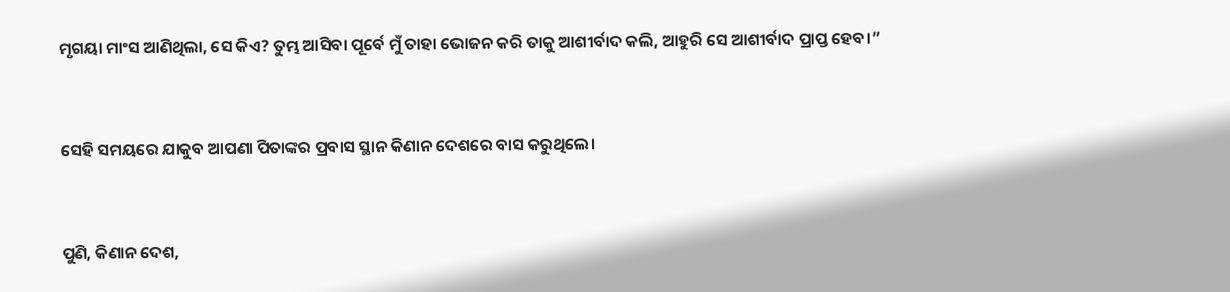ମୃଗୟା ମାଂସ ଆଣିଥିଲା, ସେ କିଏ? ତୁମ୍ଭ ଆସିବା ପୂର୍ବେ ମୁଁ ତାହା ଭୋଜନ କରି ତାକୁ ଆଶୀର୍ବାଦ କଲି, ଆହୁରି ସେ ଆଶୀର୍ବାଦ ପ୍ରାପ୍ତ ହେବ।”


ସେହି ସମୟରେ ଯାକୁବ ଆପଣା ପିତାଙ୍କର ପ୍ରବାସ ସ୍ଥାନ କିଣାନ ଦେଶରେ ବାସ କରୁଥିଲେ।


ପୁଣି, କିଣାନ ଦେଶ,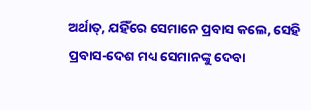ଅର୍ଥାତ୍‍, ଯହିଁରେ ସେମାନେ ପ୍ରବାସ କଲେ, ସେହି ପ୍ରବାସ-ଦେଶ ମଧ୍ୟ ସେମାନଙ୍କୁ ଦେବା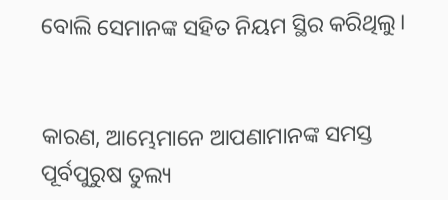ବୋଲି ସେମାନଙ୍କ ସହିତ ନିୟମ ସ୍ଥିର କରିଥିଲୁ।


କାରଣ, ଆମ୍ଭେମାନେ ଆପଣାମାନଙ୍କ ସମସ୍ତ ପୂର୍ବପୁରୁଷ ତୁଲ୍ୟ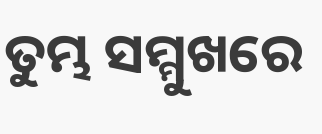ତୁମ୍ଭ ସମ୍ମୁଖରେ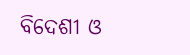ବିଦେଶୀ ଓ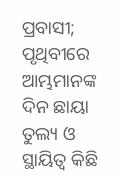ପ୍ରବାସୀ; ପୃଥିବୀରେ ଆମ୍ଭମାନଙ୍କ ଦିନ ଛାୟା ତୁଲ୍ୟ ଓ ସ୍ଥାୟିତ୍ୱ କିଛି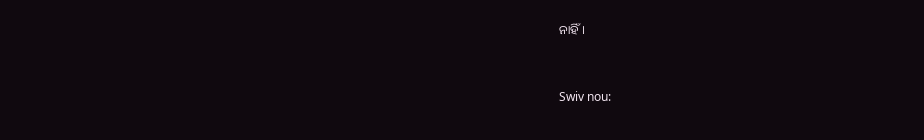ନାହିଁ।


Swiv nou: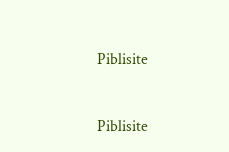Piblisite


Piblisite